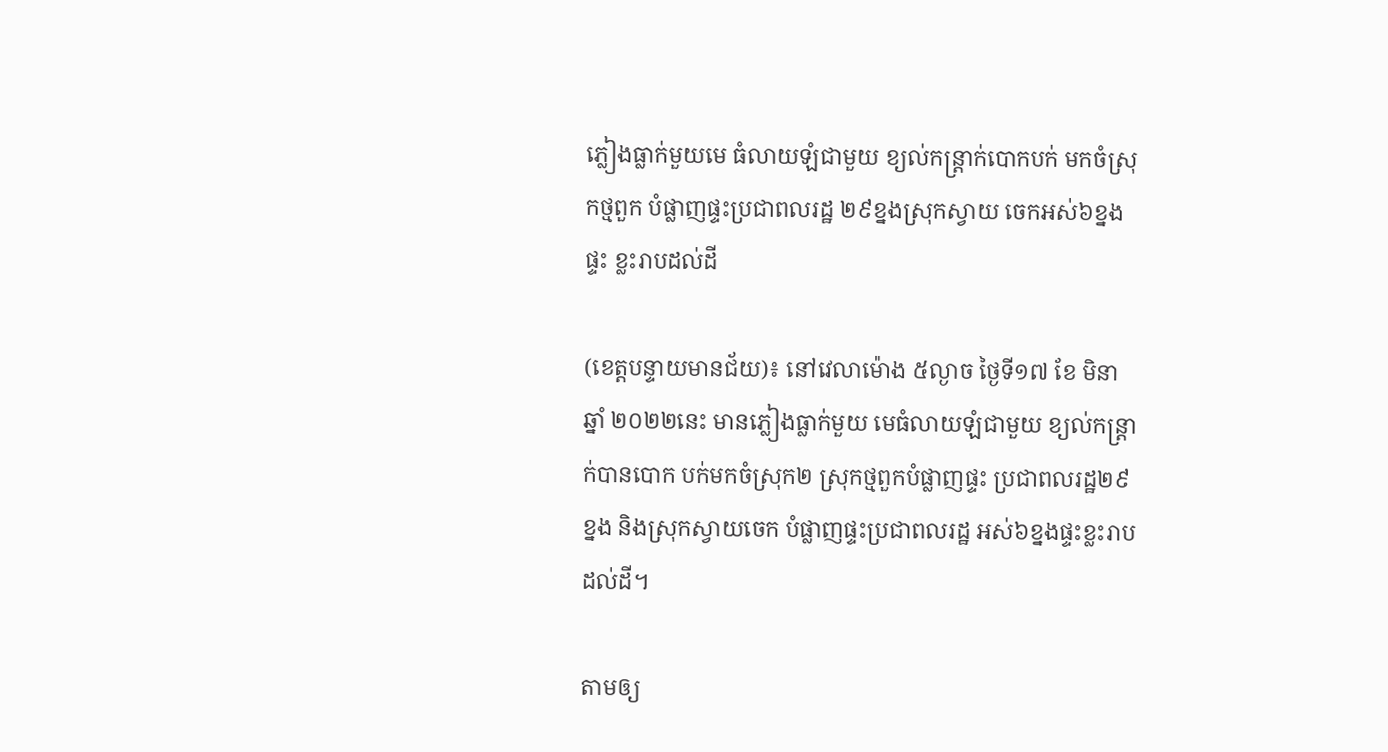ភ្លៀងធ្លាក់មួយមេ ធំលាយឡំជាមួយ ខ្យល់កន្ត្រាក់បោកបក់ មកចំស្រុកថ្មពួក បំផ្លាញផ្ទះប្រជាពលរដ្ឋ ២៩ខ្នងស្រុកស្វាយ ចេកអស់៦ខ្នងផ្ទះ ខ្លះរាបដល់ដី

(ខេត្តបន្ទាយមានជ័យ)៖ នៅវេលាម៉ោង ៥ល្ងាច ថ្ងៃទី១៧ ខែ មិនា ឆ្នាំ ២០២២នេះ មានភ្លៀងធ្លាក់មួយ មេធំលាយឡំជាមួយ ខ្យល់កន្ត្រាក់បានបោក បក់មកចំស្រុក២ ស្រុកថ្មពួកបំផ្លាញផ្ទះ ប្រជាពលរដ្ឋ២៩ខ្នង និងស្រុកស្វាយចេក បំផ្លាញផ្ទះប្រជាពលរដ្ឋ អស់៦ខ្នងផ្ទះខ្លះរាបដល់ដី។

តាមឲ្យ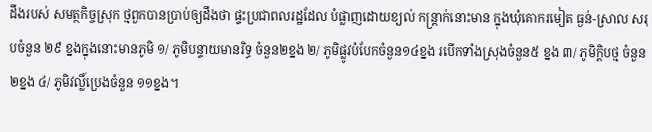ដឹងរបស់ សមត្ថកិច្ចស្រុក ថ្មពួកបានប្រាប់ឲ្យដឹងថា ផ្ទះប្រជាពលរដ្ឋដែល បំផ្លាញដោយខ្យល់ កន្ត្រាក់នោះមាន ក្នុងឃុំគោករមៀត ធ្ងន់-ស្រាល សរុបចំនួន ២៩ ខ្នងក្នុងនោះមានភូមិ ១/ ភូមិបន្ទាយមានរិទ្ធ ចំនួន២ខ្នង ២/ ភូមិផ្លូវបំបែកចំនួន១៤ខ្នង របើកទាំងស្រុងចំនួន៥ ខ្នង ៣/ ភូមិក្តិបថ្ម ចំនួន២ខ្នង ៤/ ភូមិវល្លិ៍ប្រេងចំនួន ១១ខ្នង។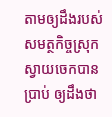តាមឲ្យដឹងរបស់ សមត្ថកិច្ចស្រុក ស្វាយចេកបានប្រាប់ ឲ្យដឹងថា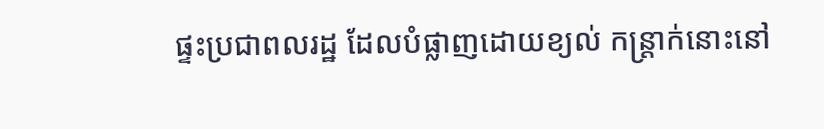ផ្ទះប្រជាពលរដ្ឋ ដែលបំផ្លាញដោយខ្យល់ កន្ត្រាក់នោះនៅ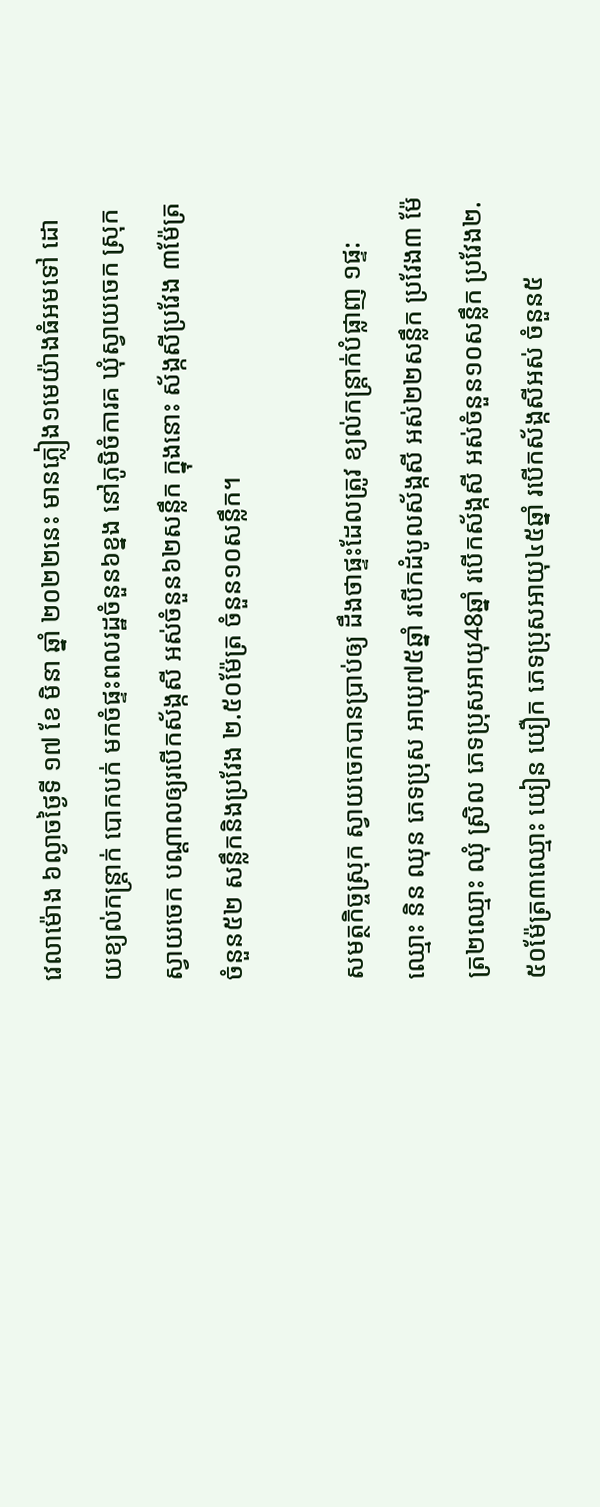វេលាម៉ោង ៦ល្ងាចថ្ងៃទី ១៧ ខែ មិនា ឆ្នាំ ២០២២នេះ មានភ្លៀង១មេយ៉ាងធំអមទៅ ដោយខ្យល់កន្ត្រាក់ បោកបក់ មកចំផ្ទះពលរដ្ឋចំនួន៦ខ្នង នៅភូមិចំការគ ឃុំស្វាយចេក ស្រុកស្វាយចេក បណ្តាលឲ្យរបើកស័ង្កសី អស់ចំនួន៦២សន្លឹក ក្នុងនោះ ស័ង្កសីប្រវែង ៣ម៉ែត្រចំនួន៥២ សន្លឹកនិងប្រវែង ២.៥០ម៉ែត្រ ចំនួន១០សន្លឹក។

សមត្ថកិច្ចស្រុក ស្វាយចេកបានប្រាប់ឲ្យ ដឹងថាផ្ទះដែលត្រូវ ខ្យល់កន្ត្រាក់បំផ្លាញ ១ផ្ទ:ឈ្មោះ និន ឈុន ភេទប្រុស អាយុ៧៥ឆ្នាំ របើកដំបូលស័ង្កសី អស់២២សន្លឹក ប្រវែង៣ ម៉ែត្រ២ឈ្មោះ ឈុំ ស្រិល ភេទប្រុសអាយុ48ឆ្នាំ របើកស័ង្កសី អស់ចំនួន១០សន្លឹក ប្រវែង២.៥០ម៉ែត្រ៣ឈ្មោះ យៀន យឿក ភេទប្រុសអាយុ៤៥ឆ្នាំ របើកស័ង្កសីអស់ ចំនួន៥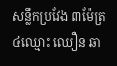សន្លឹកប្រវែង ៣ម៉ែត្រ ៤ឈ្មោះ ឈឿន ឆា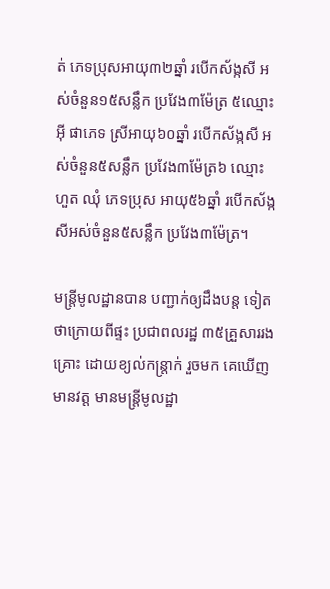ត់ ភេទប្រុសអាយុ៣២ឆ្នាំ របើកស័ង្កសី អស់ចំនួន១៥សន្លឹក ប្រវែង៣ម៉ែត្រ ៥ឈ្មោះអុី ផាភេទ ស្រីអាយុ៦០ឆ្នាំ របើកស័ង្កសី អស់ចំនួន៥សន្លឹក ប្រវែង៣ម៉ែត្រ៦ ឈ្មោះ ហួត ឈុំ ភេទប្រុស អាយុ៥៦ឆ្នាំ របើកស័ង្កសីអស់ចំនួន៥សន្លឹក ប្រវែង៣ម៉ែត្រ។

មន្ត្រីមូលដ្ឋានបាន បញ្ជាក់ឲ្យដឹងបន្ត ទៀតថាក្រោយពីផ្ទះ ប្រជាពលរដ្ឋ ៣៥គ្រួសាររងគ្រោះ ដោយខ្យល់កន្ត្រាក់ រួចមក គេឃើញមានវត្ត មានមន្ត្រីមូលដ្ឋា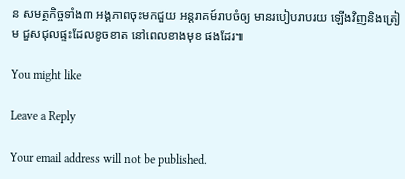ន សមត្ថកិច្ចទាំង៣ អង្គភាពចុះមកជួយ អន្តរាគម៍រាបចំឲ្យ មានរបៀបរាបរយ ឡើងវិញនិងត្រៀម ជួសជុលផ្ទះដែលខូចខាត នៅពេលខាងមុខ ផងដែរ៕

You might like

Leave a Reply

Your email address will not be published.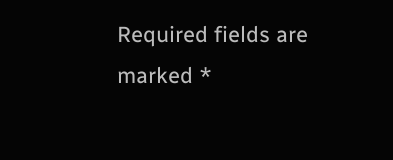Required fields are marked *